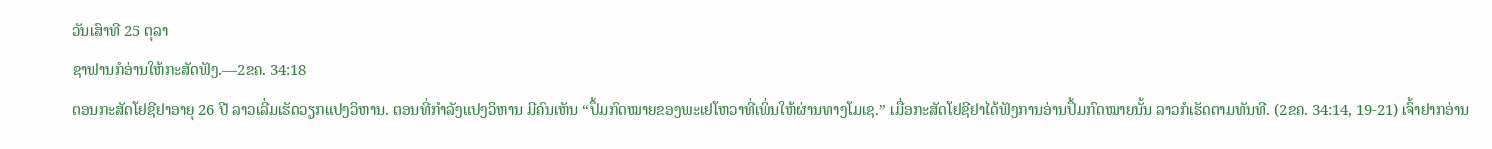ວັນເສົາທີ 25 ຕຸລາ
ຊາຟານກໍອ່ານໃຫ້ກະສັດຟັງ.—2ຂຄ. 34:18
ຕອນກະສັດໂຢຊີຢາອາຍຸ 26 ປີ ລາວເລີ່ມເຮັດວຽກແປງວິຫານ. ຕອນທີ່ກຳລັງແປງວິຫານ ມີຄົນເຫັນ “ປຶ້ມກົດໝາຍຂອງພະເຢໂຫວາທີ່ເພິ່ນໃຫ້ຜ່ານທາງໂມເຊ.” ເມື່ອກະສັດໂຢຊີຢາໄດ້ຟັງການອ່ານປຶ້ມກົດໝາຍນັ້ນ ລາວກໍເຮັດຕາມທັນທີ. (2ຂຄ. 34:14, 19-21) ເຈົ້າຢາກອ່ານ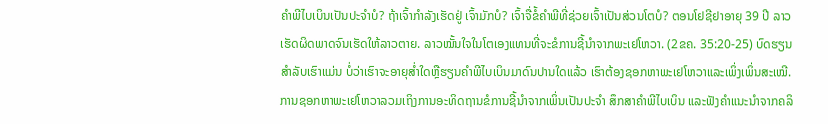ຄຳພີໄບເບິນເປັນປະຈຳບໍ? ຖ້າເຈົ້າກຳລັງເຮັດຢູ່ ເຈົ້າມັກບໍ? ເຈົ້າຈື່ຂໍ້ຄຳພີທີ່ຊ່ວຍເຈົ້າເປັນສ່ວນໂຕບໍ? ຕອນໂຢຊີຢາອາຍຸ 39 ປີ ລາວເຮັດຜິດພາດຈົນເຮັດໃຫ້ລາວຕາຍ. ລາວໝັ້ນໃຈໃນໂຕເອງແທນທີ່ຈະຂໍການຊີ້ນຳຈາກພະເຢໂຫວາ. (2ຂຄ. 35:20-25) ບົດຮຽນສຳລັບເຮົາແມ່ນ ບໍ່ວ່າເຮົາຈະອາຍຸສ່ຳໃດຫຼືຮຽນຄຳພີໄບເບິນມາດົນປານໃດແລ້ວ ເຮົາຕ້ອງຊອກຫາພະເຢໂຫວາແລະເພິ່ງເພິ່ນສະເໝີ. ການຊອກຫາພະເຢໂຫວາລວມເຖິງການອະທິດຖານຂໍການຊີ້ນຳຈາກເພິ່ນເປັນປະຈຳ ສຶກສາຄຳພີໄບເບິນ ແລະຟັງຄຳແນະນຳຈາກຄລິ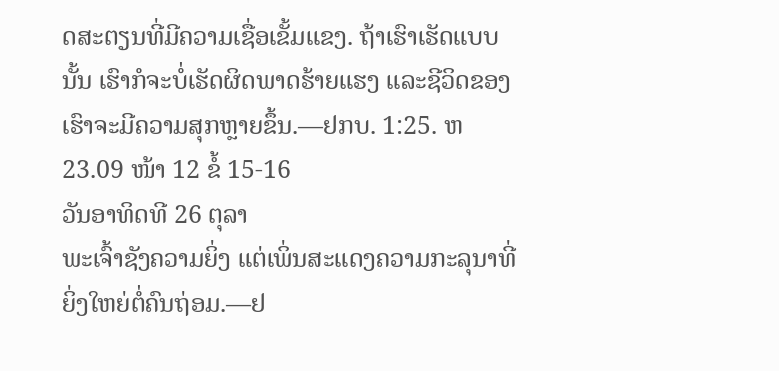ດສະຕຽນທີ່ມີຄວາມເຊື່ອເຂັ້ມແຂງ. ຖ້າເຮົາເຮັດແບບນັ້ນ ເຮົາກໍຈະບໍ່ເຮັດຜິດພາດຮ້າຍແຮງ ແລະຊີວິດຂອງເຮົາຈະມີຄວາມສຸກຫຼາຍຂຶ້ນ.—ຢກບ. 1:25. ຫ23.09 ໜ້າ 12 ຂໍ້ 15-16
ວັນອາທິດທີ 26 ຕຸລາ
ພະເຈົ້າຊັງຄວາມຍິ່ງ ແຕ່ເພິ່ນສະແດງຄວາມກະລຸນາທີ່ຍິ່ງໃຫຍ່ຕໍ່ຄົນຖ່ອມ.—ຢ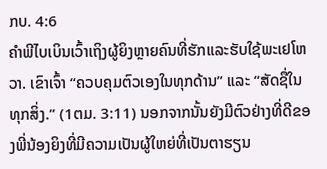ກບ. 4:6
ຄຳພີໄບເບິນເວົ້າເຖິງຜູ້ຍິງຫຼາຍຄົນທີ່ຮັກແລະຮັບໃຊ້ພະເຢໂຫວາ. ເຂົາເຈົ້າ “ຄວບຄຸມຕົວເອງໃນທຸກດ້ານ” ແລະ “ສັດຊື່ໃນທຸກສິ່ງ.” (1ຕມ. 3:11) ນອກຈາກນັ້ນຍັງມີຕົວຢ່າງທີ່ດີຂອງພີ່ນ້ອງຍິງທີ່ມີຄວາມເປັນຜູ້ໃຫຍ່ທີ່ເປັນຕາຮຽນ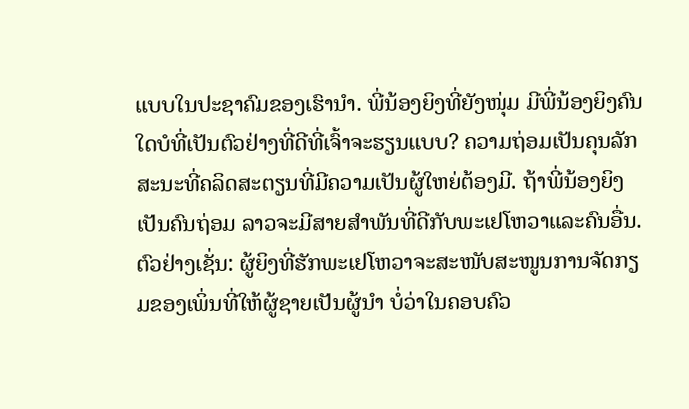ແບບໃນປະຊາຄົມຂອງເຮົານຳ. ພີ່ນ້ອງຍິງທີ່ຍັງໜຸ່ມ ມີພີ່ນ້ອງຍິງຄົນໃດບໍທີ່ເປັນຕົວຢ່າງທີ່ດີທີ່ເຈົ້າຈະຮຽນແບບ? ຄວາມຖ່ອມເປັນຄຸນລັກສະນະທີ່ຄລິດສະຕຽນທີ່ມີຄວາມເປັນຜູ້ໃຫຍ່ຕ້ອງມີ. ຖ້າພີ່ນ້ອງຍິງເປັນຄົນຖ່ອມ ລາວຈະມີສາຍສຳພັນທີ່ດີກັບພະເຢໂຫວາແລະຄົນອື່ນ. ຕົວຢ່າງເຊັ່ນ: ຜູ້ຍິງທີ່ຮັກພະເຢໂຫວາຈະສະໜັບສະໜູນການຈັດກຽມຂອງເພິ່ນທີ່ໃຫ້ຜູ້ຊາຍເປັນຜູ້ນຳ ບໍ່ວ່າໃນຄອບຄົວ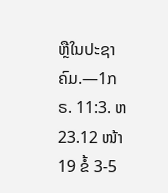ຫຼືໃນປະຊາຄົມ.—1ກຣ. 11:3. ຫ23.12 ໜ້າ 19 ຂໍ້ 3-5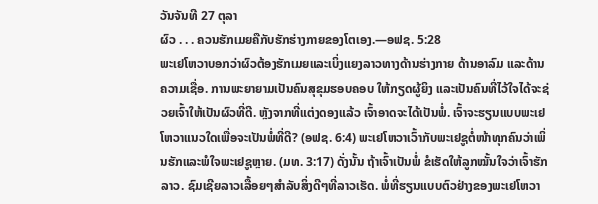ວັນຈັນທີ 27 ຕຸລາ
ຜົວ . . . ຄວນຮັກເມຍຄືກັບຮັກຮ່າງກາຍຂອງໂຕເອງ.—ອຟຊ. 5:28
ພະເຢໂຫວາບອກວ່າຜົວຕ້ອງຮັກເມຍແລະເບິ່ງແຍງລາວທາງດ້ານຮ່າງກາຍ ດ້ານອາລົມ ແລະດ້ານຄວາມເຊື່ອ. ການພະຍາຍາມເປັນຄົນສຸຂຸມຮອບຄອບ ໃຫ້ກຽດຜູ້ຍິງ ແລະເປັນຄົນທີ່ໄວ້ໃຈໄດ້ຈະຊ່ວຍເຈົ້າໃຫ້ເປັນຜົວທີ່ດີ. ຫຼັງຈາກທີ່ແຕ່ງດອງແລ້ວ ເຈົ້າອາດຈະໄດ້ເປັນພໍ່. ເຈົ້າຈະຮຽນແບບພະເຢໂຫວາແນວໃດເພື່ອຈະເປັນພໍ່ທີ່ດີ? (ອຟຊ. 6:4) ພະເຢໂຫວາເວົ້າກັບພະເຢຊູຕໍ່ໜ້າທຸກຄົນວ່າເພິ່ນຮັກແລະພໍໃຈພະເຢຊູຫຼາຍ. (ມທ. 3:17) ດັ່ງນັ້ນ ຖ້າເຈົ້າເປັນພໍ່ ຂໍເຮັດໃຫ້ລູກໝັ້ນໃຈວ່າເຈົ້າຮັກລາວ. ຊົມເຊີຍລາວເລື້ອຍໆສຳລັບສິ່ງດີໆທີ່ລາວເຮັດ. ພໍ່ທີ່ຮຽນແບບຕົວຢ່າງຂອງພະເຢໂຫວາ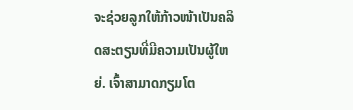ຈະຊ່ວຍລູກໃຫ້ກ້າວໜ້າເປັນຄລິດສະຕຽນທີ່ມີຄວາມເປັນຜູ້ໃຫຍ່. ເຈົ້າສາມາດກຽມໂຕ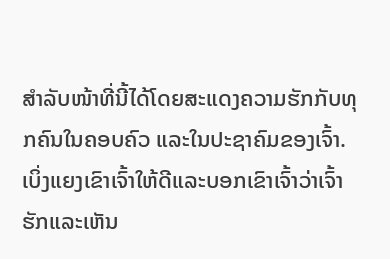ສຳລັບໜ້າທີ່ນີ້ໄດ້ໂດຍສະແດງຄວາມຮັກກັບທຸກຄົນໃນຄອບຄົວ ແລະໃນປະຊາຄົມຂອງເຈົ້າ. ເບິ່ງແຍງເຂົາເຈົ້າໃຫ້ດີແລະບອກເຂົາເຈົ້າວ່າເຈົ້າຮັກແລະເຫັນ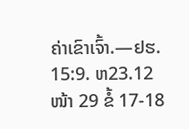ຄ່າເຂົາເຈົ້າ.—ຢຮ. 15:9. ຫ23.12 ໜ້າ 29 ຂໍ້ 17-18